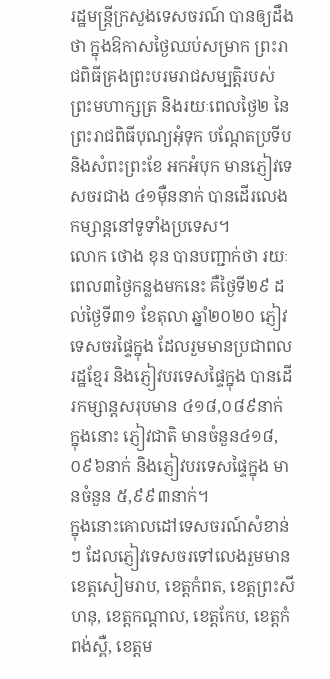រដ្ឋមន្ដ្រីក្រសួងទេសចរណ៍ បានឲ្យដឹងថា ក្នុងឱកាសថ្ងៃឈប់សម្រាក ព្រះរាជពិធីគ្រងព្រះបរមរាជសម្បត្តិរបស់ព្រះមហាក្សត្រ និងរយៈពេលថ្ងៃ២ នៃព្រះរាជពិធីបុណ្យអុំទុក បណ្ដែតប្រទីប និងសំពះព្រះខែ អកអំបុក មានភ្ញៀវទេសចរជាង ៤១ម៉ឺននាក់ បានដើរលេងកម្សាន្ដនៅទូទាំងប្រទេស។
លោក ថោង ខុន បានបញ្ជាក់ថា រយៈពេល៣ថ្ងៃកន្លងមកនេះ គឺថ្ងៃទី២៩ ដល់ថ្ងៃទី៣១ ខែតុលា ឆ្នាំ២០២០ ភ្ញៀវទេសចរផ្ទៃក្នុង ដែលរួមមានប្រជាពលរដ្ឋខ្មែរ និងភ្ញៀវបរទេសផ្ទៃក្នុង បានដើរកម្សាន្តសរុបមាន ៤១៨,០៨៩នាក់ ក្នុងនោះ ភ្ញៀវជាតិ មានចំនួន៤១៨,០៩៦នាក់ និងភ្ញៀវបរទេសផ្ទៃក្នុង មានចំនួន ៥,៩៩៣នាក់។
ក្នុងនោះគោលដៅទេសចរណ៍សំខាន់ៗ ដែលភ្ញៀវទេសចរទៅលេងរួមមាន ខេត្តសៀមរាប, ខេត្តកំពត, ខេត្តព្រះសីហនុ, ខេត្តកណ្តាល, ខេត្តកែប, ខេត្តកំពង់ស្ពឺ, ខេត្តម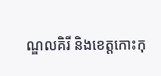ណ្ឌលគិរី និងខេត្តកោះកុ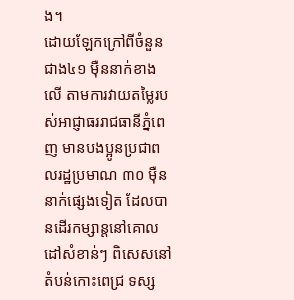ង។
ដោយឡែកក្រៅពីចំនួនជាង៤១ ម៉ឺននាក់ខាងលើ តាមការវាយតម្លៃរបស់អាជ្ញាធររាជធានីភ្នំពេញ មានបងប្អូនប្រជាពលរដ្ឋប្រមាណ ៣០ ម៉ឺននាក់ផ្សេងទៀត ដែលបានដើរកម្សាន្តនៅគោលដៅសំខាន់ៗ ពិសេសនៅតំបន់កោះពេជ្រ ទស្ស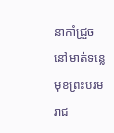នាកាំជ្រួចនៅមាត់ទន្លេមុខព្រះបរមរាជ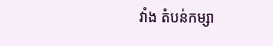វាំង តំបន់កម្សា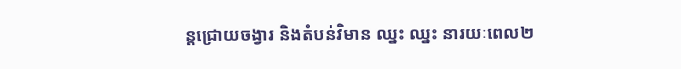ន្តជ្រោយចង្វារ និងតំបន់វិមាន ឈ្នះ ឈ្នះ នារយៈពេល២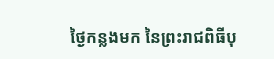ថ្ងៃកន្លងមក នៃព្រះរាជពិធីបុ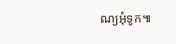ណ្យអុំទូក៕